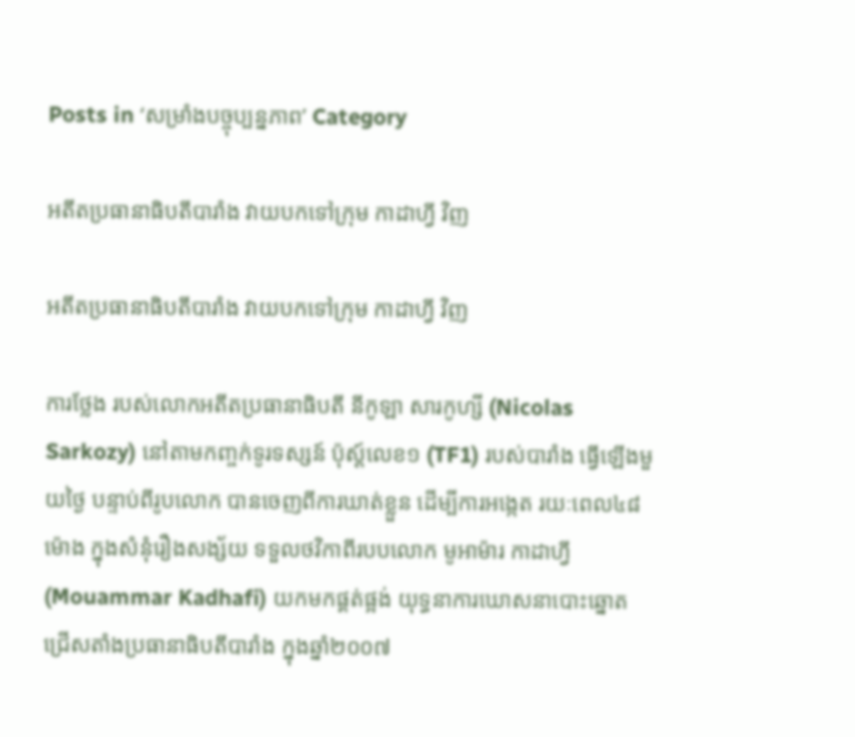Posts in ‘សម្រាំងបច្ចុប្បន្នភាព’ Category

អតីតប្រធានាធិបតីបារាំង វាយបកទៅក្រុម កាដាហ្វី វិញ

អតីតប្រធានាធិបតីបារាំង វាយបកទៅក្រុម កាដាហ្វី វិញ

ការថ្លែង របស់លោកអតីតប្រធានាធិបតី នីកូឡា សារកូហ្សី (Nicolas Sarkozy) នៅតាមកញ្ចក់ទូរទស្សន៍ ប៉ុស្ដ៍លេខ១ (TF1) របស់បារាំង ធ្វើឡើងមួយថ្ងៃ បន្ទាប់ពីរូបលោក បានចេញពីការឃាត់ខ្លួន ដើម្បីការអង្កេត រយៈពេល៤៨ម៉ោង ក្នុងសំនុំរឿងសង្ស័យ ទទួលថវិកាពីរបបលោក មូអាម៉ារ កាដាហ្វី (Mouammar Kadhafi) យកមកផ្គត់ផ្អង់ យុទ្ធនាការឃោសនាបោះឆ្នោត ជ្រើសតាំងប្រធានាធិបតីបារាំង ក្នុងឆ្នាំ២០០៧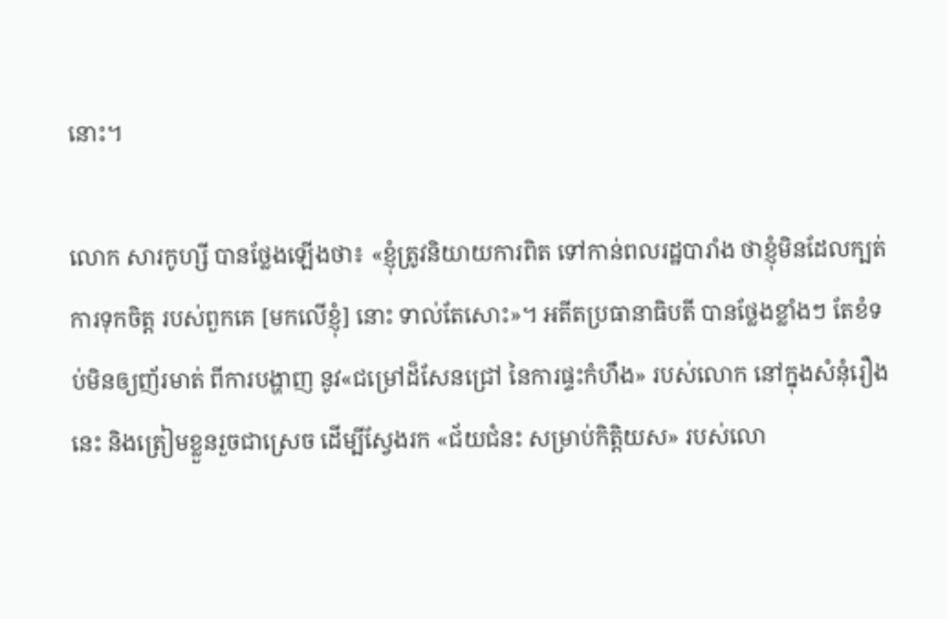នោះ។

លោក សារកូហ្សី បានថ្លែងឡើងថា៖ «ខ្ញុំត្រូវនិយាយការពិត ទៅកាន់ពលរដ្ឋបារាំង ថាខ្ញុំមិនដែលក្បត់ការទុកចិត្ត របស់ពួកគេ [មកលើខ្ញុំ] នោះ ទាល់តែសោះ»។ អតីតប្រធានាធិបតី បានថ្លែងខ្លាំងៗ តែខំទប់មិនឲ្យញ័រមាត់ ពីការបង្ហាញ នូវ«ជម្រៅដ៏សែនជ្រៅ នៃការផ្ទះកំហឹង» របស់លោក នៅក្នុងសំនុំរឿងនេះ និងត្រៀមខ្លួនរួចជាស្រេច ដើម្បីស្វែងរក «ជ័យជំនះ សម្រាប់កិត្តិយស» របស់លោ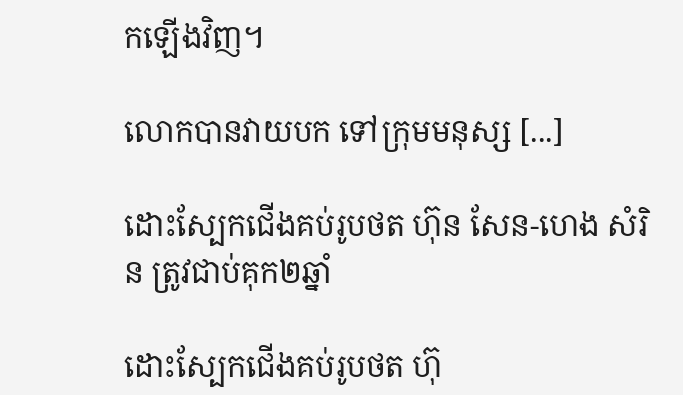កឡើងវិញ។

លោកបានវាយបក ទៅក្រុមមនុស្ស [...]

ដោះស្បែកជើងគប់រូបថត ហ៊ុន សែន-ហេង សំរិន ត្រូវជាប់គុក២ឆ្នាំ

ដោះស្បែកជើងគប់រូបថត ហ៊ុ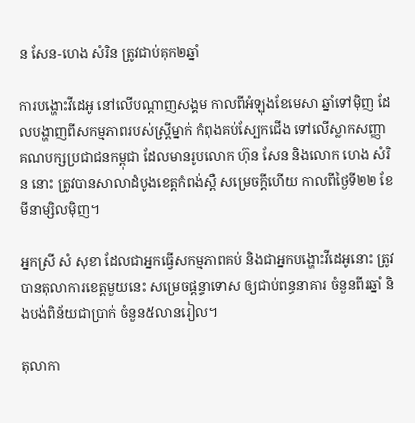ន សែន-ហេង សំរិន ត្រូវជាប់គុក២ឆ្នាំ

ការបង្ហោះវីដេអូ នៅលើបណ្ដាញសង្គម កាលពីអំឡុងខែមេសា ឆ្នាំទៅម៉ិញ ដែលបង្ហាញពីសកម្មភាពរបស់ស្ត្រីម្នាក់ កំពុងគប់ស្បែកជើង ទៅលើស្លាកសញ្ញាគណបក្សប្រជាជនកម្ពុជា ដែលមានរូបលោក ហ៊ុន សែន និងលោក ហេង សំរិន នោះ ត្រូវបានសាលាដំបូងខេត្តកំពង់ស្ពឺ សម្រេចក្ដីហើយ កាលពីថ្ងៃទី២២ ខែមីនាម្សិលម៉ិញ។

អ្នកស្រី សំ សុខា ដែលជាអ្នកធ្វើសកម្មភាពគប់ និងជាអ្នកបង្ហោះវីដេអូនោះ ត្រូវបានតុលាការខេត្តមួយនេះ សម្រេចផ្ដន្ទាទោស ឲ្យជាប់ពន្ធនាគារ ចំនួនពីរឆ្នាំ និងបង់ពិន័យជាប្រាក់ ចំនួន៥លានរៀល។

តុលាកា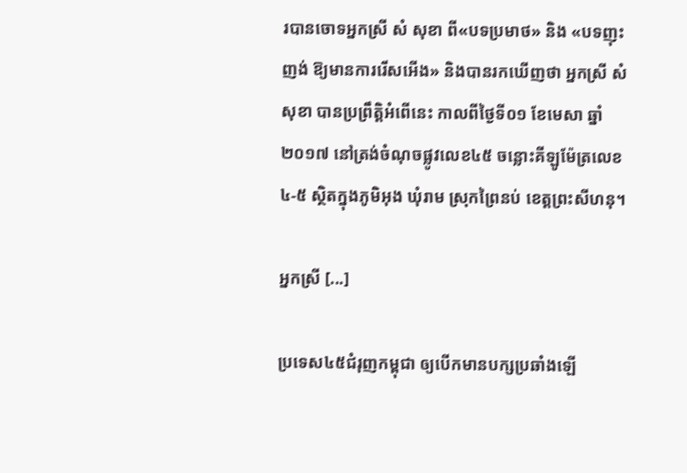របានចោទអ្នកស្រី សំ សុខា ពី«បទប្រមាថ» និង «បទញុះញង់ ឱ្យមានការរើសអើង» និងបានរកឃើញថា អ្នកស្រី សំ សុខា បានប្រព្រឹត្តិអំពើនេះ កាលពីថ្ងៃទី០១ ខែមេសា ឆ្នាំ២០១៧ នៅត្រង់ចំណុចផ្លូវលេខ៤៥ ចន្លោះគីឡូម៉ែត្រលេខ ៤-៥ ស្ថិតក្នុងភូមិអុង ឃុំរាម ស្រុកព្រៃនប់ ខេត្តព្រះសីហនុ។

អ្នកស្រី [...]

ប្រទេស៤៥ជំរុញកម្ពុជា ឲ្យបើកមានបក្សប្រឆាំងឡើ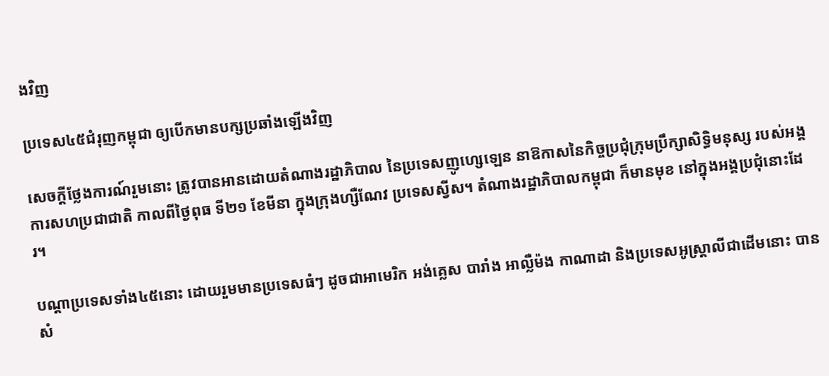ងវិញ

ប្រទេស៤៥ជំរុញកម្ពុជា ឲ្យបើកមានបក្សប្រឆាំងឡើងវិញ

សេចក្ដីថ្លែងការណ៍រួមនោះ ត្រូវបានអានដោយតំណាងរដ្ឋាភិបាល នៃប្រទេសញូហ្សេឡេន នាឱកាសនៃកិច្ចប្រជុំក្រុមប្រឹក្សាសិទ្ធិមនុស្ស របស់អង្គការសហប្រជាជាតិ កាលពីថ្ងៃពុធ ទី២១ ខែមីនា ក្នុងក្រុងហ្សឺណែវ ប្រទេសស្វីស។ តំណាងរដ្ឋាភិបាលកម្ពុជា ក៏មានមុខ នៅក្នុងអង្គប្រជុំនោះដែរ។

បណ្ដាប្រទេសទាំង៤៥នោះ ដោយរួមមានប្រទេសធំៗ ដូចជាអាមេរិក អង់គ្លេស បារាំង អាល្លឺម៉ង កាណាដា និងប្រទេសអូស្ត្រាលីជាដើមនោះ បានសំ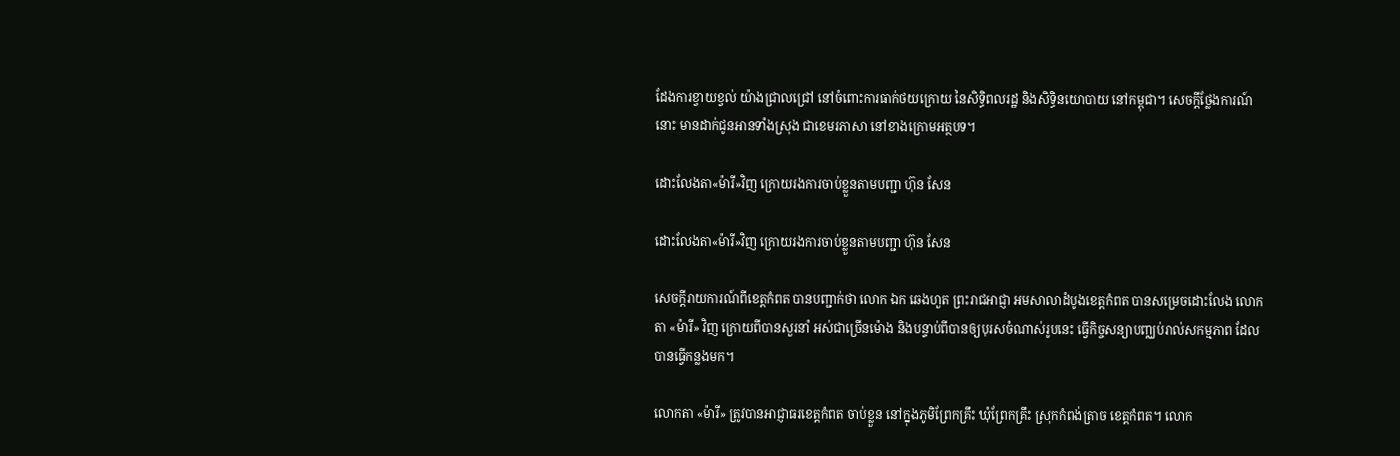ដែងការខ្វាយខ្វល់ យ៉ាងជ្រាលជ្រៅ នៅចំពោះការធាក់ថយក្រោយ នៃសិទ្ធិពលរដ្ឋ និងសិទ្ធិនយោបាយ នៅកម្ពុជា។ សេចក្ដីថ្លែងការណ៍នោះ មានដាក់ជូនអានទាំងស្រុង ជាខេមរភាសា នៅខាងក្រោមអត្ថបទ។

ដោះលែងតា«ម៉ារី»វិញ ក្រោយរងការចាប់ខ្លួនតាមបញ្ជា ហ៊ុន សែន

ដោះលែងតា«ម៉ារី»វិញ ក្រោយរងការចាប់ខ្លួនតាមបញ្ជា ហ៊ុន សែន

សេចក្ដីរាយការណ៍ពីខេត្តកំពត បានបញ្ជាក់ថា លោក ឯក ឆេងហួត ព្រះរាជអាជ្ញា អមសាលាដំបូងខេត្តកំពត បានសម្រេចដោះលែង លោកតា «ម៉ារី» វិញ ក្រោយពីបានសួរនាំ អស់ជាច្រើនម៉ោង និងបន្ទាប់ពីបានឲ្យបុរសចំណាស់រូបនេះ ធ្វើកិច្ចសន្យាបញ្ឈប់រាល់សកម្មភាព ដែលបានធ្វើកន្លងមក។

លោកតា «ម៉ារី» ត្រូវបានអាជ្ញាធរខេត្តកំពត ចាប់ខ្លួន នៅក្នុងភូមិព្រែកគ្រឹះ ឃុំព្រែកគ្រឹះ ស្រុកកំពង់ត្រាច ខេត្តកំពត។ លោក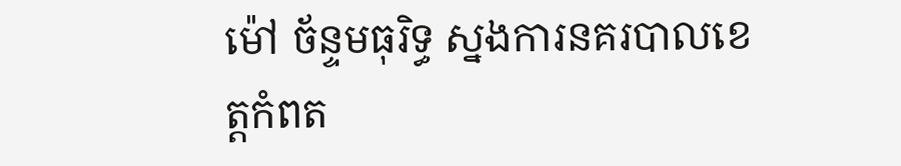ម៉ៅ ច័ន្ទមធុរិទ្ធ ស្នងការនគរបាលខេត្តកំពត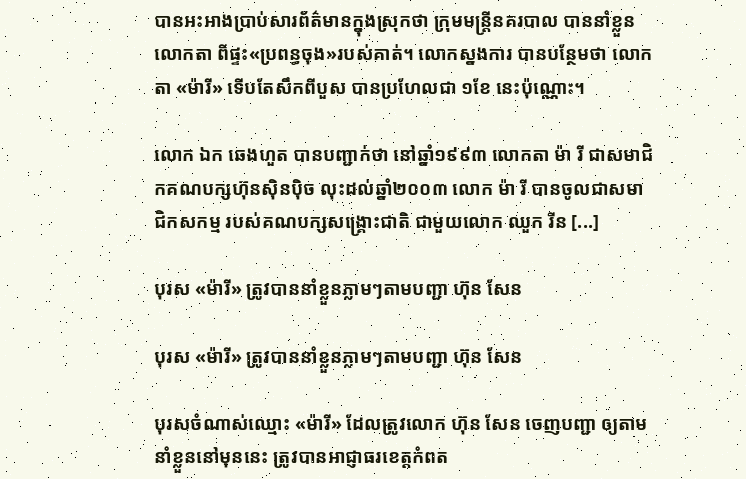បានអះអាងប្រាប់សារព័ត៌មានក្នុងស្រុកថា ក្រុមមន្ត្រីនគរបាល បាននាំខ្លួនលោកតា ពីផ្ទះ«ប្រពន្ធចុង»របស់គាត់។ លោកស្នងការ បានបន្ថែមថា លោកតា «ម៉ារី» ទើបតែសឹកពីបួស បានប្រហែលជា ១ខែ នេះប៉ុណ្ណោះ។

លោក ឯក ឆេងហួត បានបញ្ជាក់ថា នៅឆ្នាំ១៩៩៣ លោកតា ម៉ា រី ជាសមាជិកគណបក្សហ៊ុនស៊ិនប៉ិច លុះដល់ឆ្នាំ២០០៣ លោក ម៉ា រី បានចូលជាសមាជិកសកម្ម របស់គណបក្សសង្គ្រោះជាតិ ជាមួយលោក ឈួក រីន [...]

បុរស «ម៉ារី» ត្រូវបាននាំខ្លួនភ្លាមៗតាមបញ្ជា ហ៊ុន សែន

បុរស «ម៉ារី» ត្រូវបាននាំខ្លួនភ្លាមៗតាមបញ្ជា ហ៊ុន សែន

បុរសចំណាស់ឈ្មោះ «ម៉ារី» ដែលត្រូវលោក ហ៊ុន សែន ចេញបញ្ជា ឲ្យតាមនាំខ្លួននៅមុននេះ ត្រូវបានអាជ្ញាធរខេត្តកំពត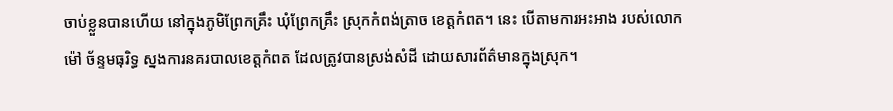ចាប់ខ្លួនបានហើយ នៅក្នុងភូមិព្រែកគ្រឹះ ឃុំព្រែកគ្រឹះ ស្រុកកំពង់ត្រាច ខេត្តកំពត។ នេះ បើតាមការអះអាង របស់លោក ម៉ៅ ច័ន្ទមធុរិទ្ធ ស្នងការនគរបាលខេត្តកំពត ដែលត្រូវបានស្រង់សំដី ដោយសារព័ត៌មានក្នុងស្រុក។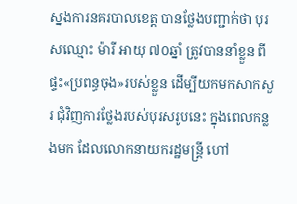ស្នងការនគរបាលខេត្ត បានថ្លែងបញ្ជាក់ថា បុរសឈ្មោះ ម៉ារី អាយុ ៧០ឆ្នាំ ត្រូវបាននាំខ្លួន ពីផ្ទះ«ប្រពន្ធចុង»របស់ខ្លួន ដើម្បីយកមកសាកសួរ ជុំវិញការថ្លែងរបស់បុរសរូបនេះ ក្នុងពេលកន្លងមក ដែលលោកនាយករដ្ឋមន្ត្រី ហៅ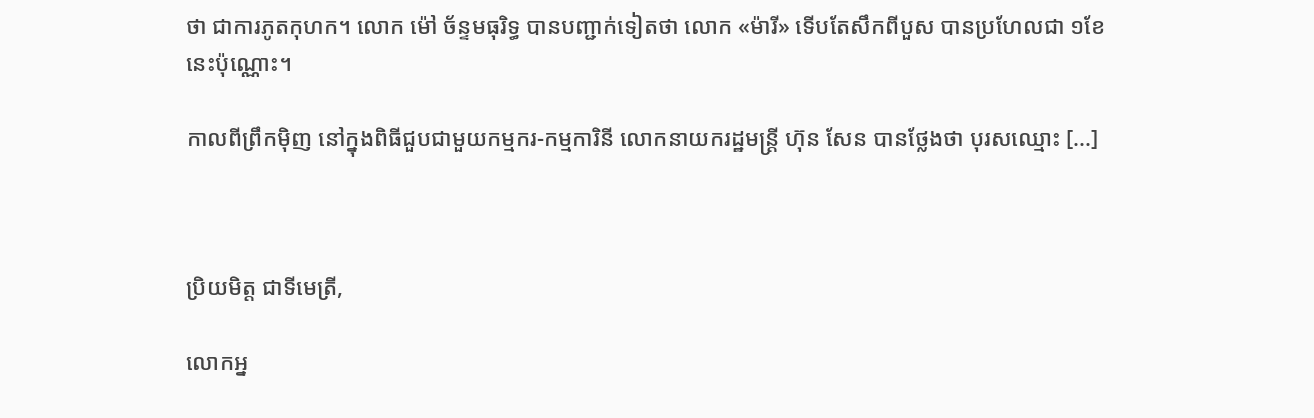ថា ជាការភូតកុហក។ លោក ម៉ៅ ច័ន្ទមធុរិទ្ធ បានបញ្ជាក់ទៀតថា លោក «ម៉ារី» ទើបតែសឹកពីបួស បានប្រហែលជា ១ខែ នេះប៉ុណ្ណោះ។

កាលពីព្រឹកម៉ិញ នៅក្នុងពិធីជួបជាមួយកម្មករ-កម្មការិនី លោកនាយករដ្ឋមន្ត្រី ហ៊ុន សែន បានថ្លែងថា បុរសឈ្មោះ [...]



ប្រិយមិត្ត ជាទីមេត្រី,

លោកអ្ន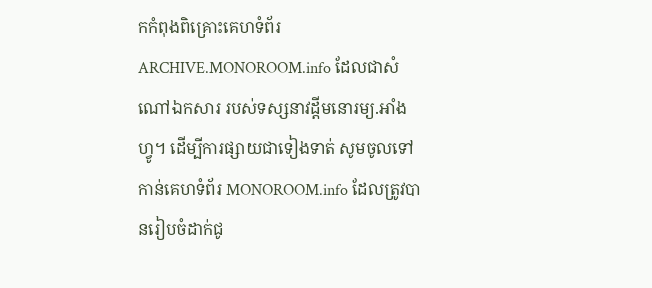កកំពុងពិគ្រោះគេហទំព័រ ARCHIVE.MONOROOM.info ដែលជាសំណៅឯកសារ របស់ទស្សនាវដ្ដីមនោរម្យ.អាំងហ្វូ។ ដើម្បីការផ្សាយជាទៀងទាត់ សូមចូលទៅកាន់គេហទំព័រ MONOROOM.info ដែលត្រូវបានរៀបចំដាក់ជូ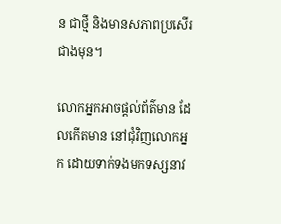ន ជាថ្មី និងមានសភាពប្រសើរជាងមុន។

លោកអ្នកអាចផ្ដល់ព័ត៌មាន ដែលកើតមាន នៅជុំវិញលោកអ្នក ដោយទាក់ទងមកទស្សនាវ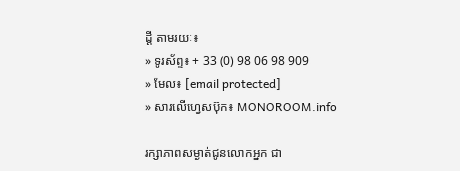ដ្ដី តាមរយៈ៖
» ទូរស័ព្ទ៖ + 33 (0) 98 06 98 909
» មែល៖ [email protected]
» សារលើហ្វេសប៊ុក៖ MONOROOM.info

រក្សាភាពសម្ងាត់ជូនលោកអ្នក ជា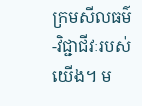ក្រមសីលធម៌-វិជ្ជាជីវៈរបស់យើង។ ម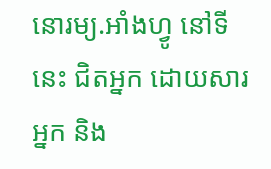នោរម្យ.អាំងហ្វូ នៅទីនេះ ជិតអ្នក ដោយសារអ្នក និង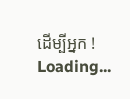ដើម្បីអ្នក !
Loading...